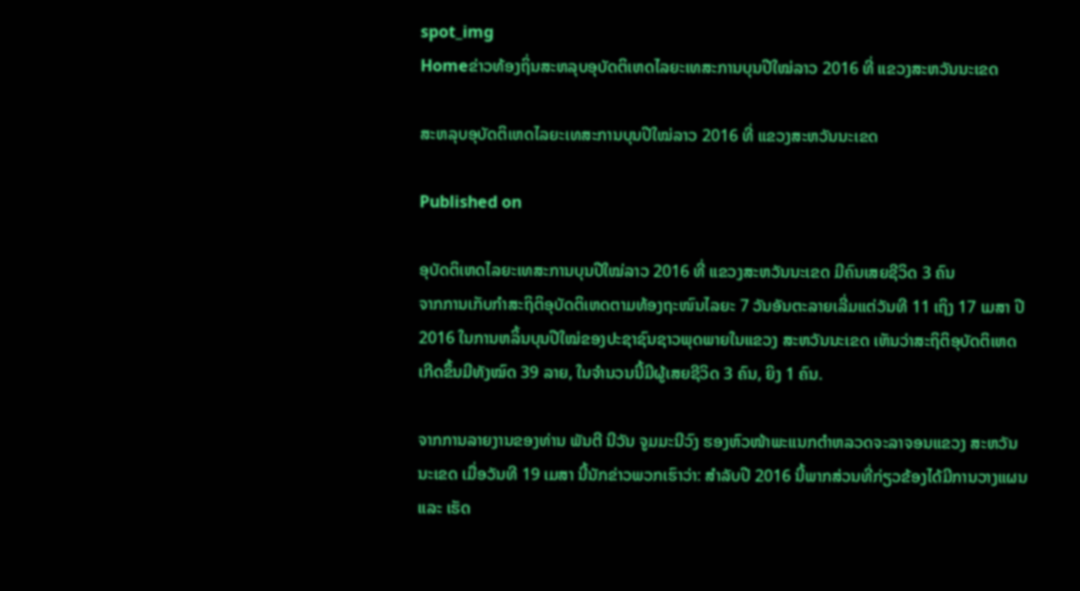spot_img
Homeຂ່າວທ້ອງຖິ່ນສະຫລຸບອຸບັດຕິເຫດໄລຍະເທສະການບຸນປີໃໝ່ລາວ 2016 ທີ່ ແຂວງສະຫວັນນະເຂດ

ສະຫລຸບອຸບັດຕິເຫດໄລຍະເທສະການບຸນປີໃໝ່ລາວ 2016 ທີ່ ແຂວງສະຫວັນນະເຂດ

Published on

ອຸບັດຕິເຫດໄລຍະເທສະການບຸນປີໃໝ່ລາວ 2016 ທີ່ ແຂວງສະຫວັນນະເຂດ ມີຄົນເສຍຊີວິດ 3 ຄົນ
ຈາກການເກັບກຳສະຖິຕິອຸບັດຕິເຫດຕາມທ້ອງຖະໜົນໄລຍະ 7 ວັນອັນຕະລາຍເລີ່ມແຕ່ວັນທີ 11 ເຖິງ 17 ເມສາ ປີ 2016 ໃນການຫລິ້ນບຸນປີໃໝ່ຂອງປະຊາຊົນຊາວພຸດພາຍໃນແຂວງ ສະຫວັນນະເຂດ ເຫັນວ່າສະຖິຕິອຸບັດຕິເຫດເກີດຂຶ້ນມີທັງໝົດ 39 ລາຍ, ໃນຈຳນວນນີ້ມີຜູ້ເສຍຊີວິດ 3 ຄົນ, ຍິງ 1 ຄົນ.

ຈາກການລາຍງານຂອງທ່ານ ພັນຕີ ນີວັນ ຈູມມະນີວົງ ຮອງຫົວໜ້າພະແນກຕຳຫລວດຈະລາຈອນແຂວງ ສະຫວັນນະເຂດ ເມື່ອວັນທີ 19 ເມສາ ນີ້ນັກຂ່າວພວກເຮົາວ່າ: ສຳລັບປີ 2016 ນີ້ພາກສ່ວນທີ່ກ່ຽວຂ້ອງໄດ້ມີການວາງແຜນ ແລະ ເຮັດ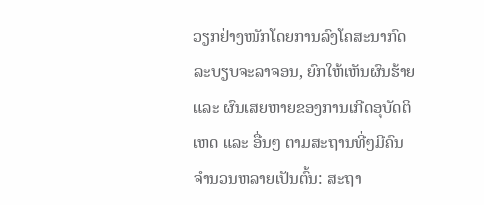ວຽກຢ່າງໜັກໂດຍການລົງໂຄສະນາກົດລະບຽບຈະລາຈອນ, ຍົກໃຫ້ເຫັນຜົນຮ້າຍ ແລະ ຜົນເສຍຫາຍຂອງການເກີດອຸບັດຕິເຫດ ແລະ ອື່ນໆ ຕາມສະຖານທີ່ໆມີຄົນຈຳນວນຫລາຍເປັນຕົ້ນ: ສະຖາ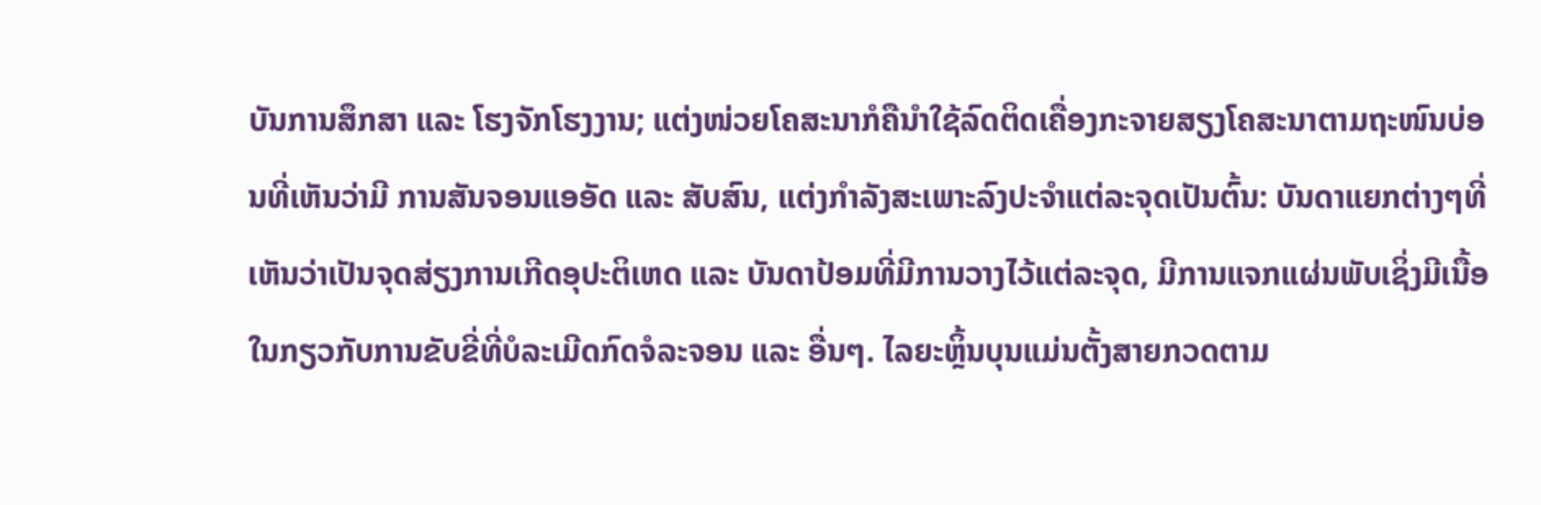ບັນການສຶກສາ ແລະ ໂຮງຈັກໂຮງງານ; ແຕ່ງໜ່ວຍໂຄສະນາກໍຄືນຳໃຊ້ລົດຕິດເຄື່ອງກະຈາຍສຽງໂຄສະນາຕາມຖະໜົນບ່ອນທີ່ເຫັນວ່າມີ ການສັນຈອນແອອັດ ແລະ ສັບສົນ, ແຕ່ງກຳລັງສະເພາະລົງປະຈຳແຕ່ລະຈຸດເປັນຕົ້ນ: ບັນດາແຍກຕ່າງໆທີ່ເຫັນວ່າເປັນຈຸດສ່ຽງການເກີດອຸປະຕິເຫດ ແລະ ບັນດາປ້ອມທີ່ມີການວາງໄວ້ແຕ່ລະຈຸດ, ມີການແຈກແຜ່ນພັບເຊິ່ງມີເນື້ອໃນກຽວກັບການຂັບຂີ່ທີ່ບໍລະເມີດກົດຈໍລະຈອນ ແລະ ອື່ນໆ. ໄລຍະຫຼິ້ນບຸນແມ່ນຕັ້ງສາຍກວດຕາມ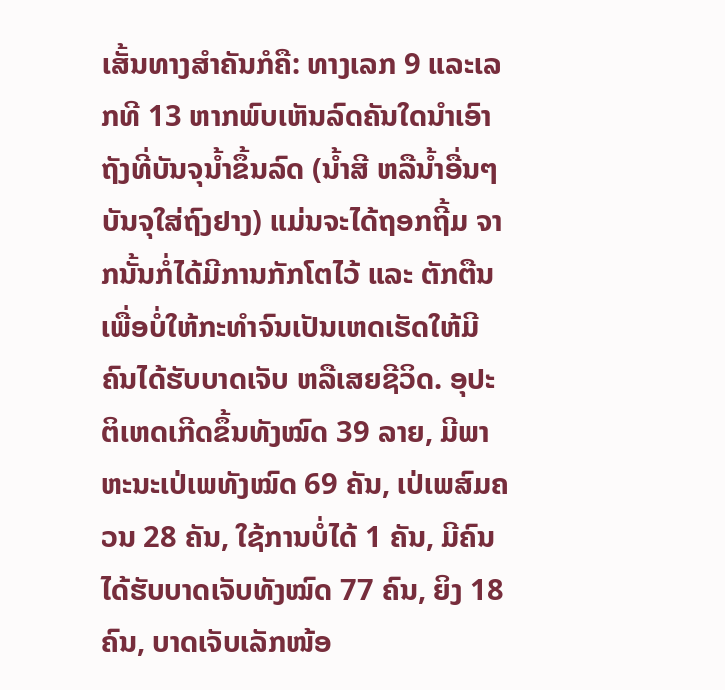ເສັ້ນທາງສຳຄັນກໍຄື: ທາງເລກ 9 ແລະເລກທີ 13 ຫາກພົບເຫັນລົດຄັນໃດນຳເອົາຖັງທີ່ບັນຈຸນ້ຳຂຶ້ນລົດ (ນ້ຳສີ ຫລືນ້ຳອື່ນໆບັນຈຸໃສ່ຖົງຢາງ) ແມ່ນຈະໄດ້ຖອກຖີ້ມ ຈາກນັ້ນກໍ່ໄດ້ມີການກັກໂຕໄວ້ ແລະ ຕັກຕືນ ເພື່ອບໍ່ໃຫ້ກະທຳຈົນເປັນເຫດເຮັດໃຫ້ມີຄົນໄດ້ຮັບບາດເຈັບ ຫລືເສຍຊີວິດ. ອຸປະຕິເຫດເກີດຂຶ້ນທັງໝົດ 39 ລາຍ, ມີພາຫະນະເປ່ເພທັງໝົດ 69 ຄັນ, ເປ່ເພສົມຄວນ 28 ຄັນ, ໃຊ້ການບໍ່ໄດ້ 1 ຄັນ, ມີຄົນໄດ້ຮັບບາດເຈັບທັງໝົດ 77 ຄົນ, ຍິງ 18 ຄົນ, ບາດເຈັບເລັກໜ້ອ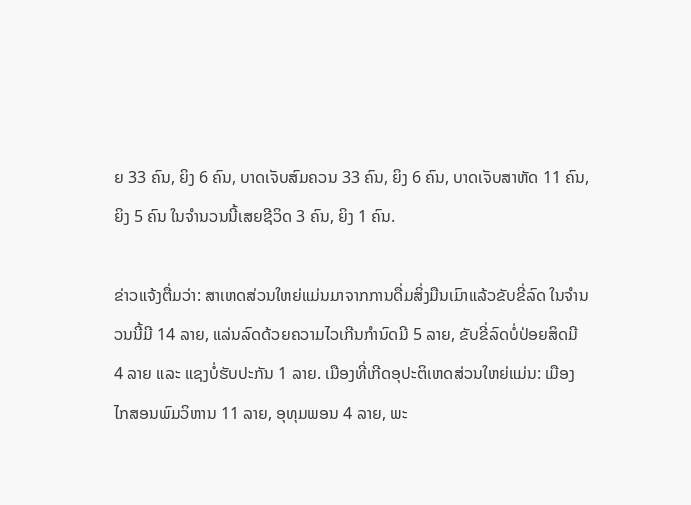ຍ 33 ຄົນ, ຍິງ 6 ຄົນ, ບາດເຈັບສົມຄວນ 33 ຄົນ, ຍິງ 6 ຄົນ, ບາດເຈັບສາຫັດ 11 ຄົນ, ຍິງ 5 ຄົນ ໃນຈຳນວນນີ້ເສຍຊີວິດ 3 ຄົນ, ຍິງ 1 ຄົນ.

ຂ່າວແຈ້ງຕື່ມວ່າ: ສາເຫດສ່ວນໃຫຍ່ແມ່ນມາຈາກການດື່ມສິ່ງມືນເມົາແລ້ວຂັບຂີ່ລົດ ໃນຈຳນວນນີ້ມີ 14 ລາຍ, ແລ່ນລົດດ້ວຍຄວາມໄວເກີນກຳນົດມີ 5 ລາຍ, ຂັບຂີ່ລົດບໍ່ປ່ອຍສິດມີ 4 ລາຍ ແລະ ແຊງບໍ່ຮັບປະກັນ 1 ລາຍ. ເມືອງທີ່ເກີດອຸປະຕິເຫດສ່ວນໃຫຍ່ແມ່ນ: ເມືອງໄກສອນພົມວິຫານ 11 ລາຍ, ອຸທຸມພອນ 4 ລາຍ, ພະ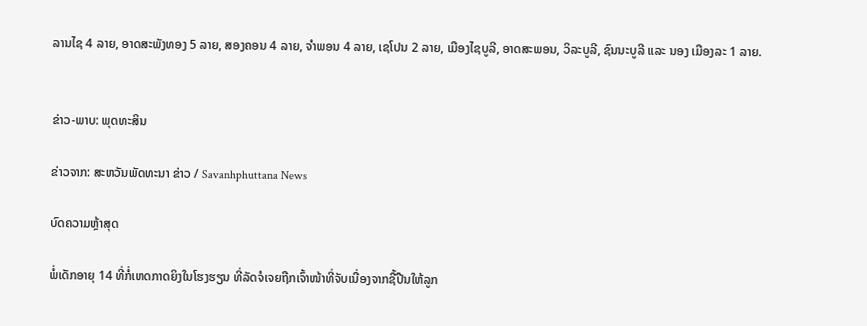ລານໄຊ 4 ລາຍ, ອາດສະພັງທອງ 5 ລາຍ, ສອງຄອນ 4 ລາຍ, ຈຳພອນ 4 ລາຍ, ເຊໂປນ 2 ລາຍ, ເມືອງໄຊບູລີ, ອາດສະພອນ, ວິລະບູລີ, ຊົນນະບູລີ ແລະ ນອງ ເມືອງລະ 1 ລາຍ.


ຂ່າວ-ພາບ: ພຸດທະສິນ

ຂ່າວຈາກ: ສະຫວັນພັດທະນາ ຂ່າວ / Savanhphuttana News

ບົດຄວາມຫຼ້າສຸດ

ພໍ່ເດັກອາຍຸ 14 ທີ່ກໍ່ເຫດກາດຍິງໃນໂຮງຮຽນ ທີ່ລັດຈໍເຈຍຖືກເຈົ້າໜ້າທີ່ຈັບເນື່ອງຈາກຊື້ປືນໃຫ້ລູກ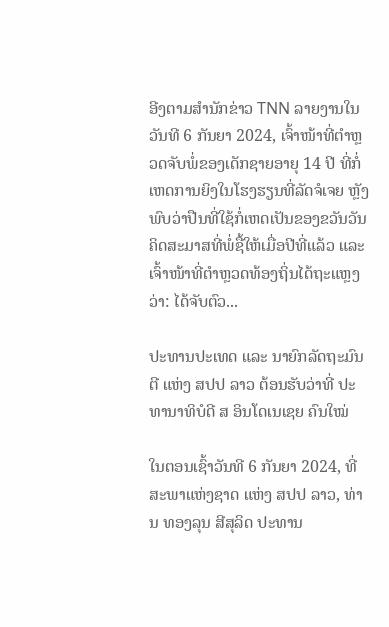ອີງຕາມສຳນັກຂ່າວ TNN ລາຍງານໃນວັນທີ 6 ກັນຍາ 2024, ເຈົ້າໜ້າທີ່ຕຳຫຼວດຈັບພໍ່ຂອງເດັກຊາຍອາຍຸ 14 ປີ ທີ່ກໍ່ເຫດການຍິງໃນໂຮງຮຽນທີ່ລັດຈໍເຈຍ ຫຼັງພົບວ່າປືນທີ່ໃຊ້ກໍ່ເຫດເປັນຂອງຂວັນວັນຄິດສະມາສທີ່ພໍ່ຊື້ໃຫ້ເມື່ອປີທີ່ແລ້ວ ແລະ ເຈົ້າໜ້າທີ່ຕຳຫຼວດທ້ອງຖິ່ນໄດ້ຖະແຫຼງວ່າ: ໄດ້ຈັບຕົວ...

ປະທານປະເທດ ແລະ ນາຍົກລັດຖະມົນຕີ ແຫ່ງ ສປປ ລາວ ຕ້ອນຮັບວ່າທີ່ ປະທານາທິບໍດີ ສ ອິນໂດເນເຊຍ ຄົນໃໝ່

ໃນຕອນເຊົ້າວັນທີ 6 ກັນຍາ 2024, ທີ່ສະພາແຫ່ງຊາດ ແຫ່ງ ສປປ ລາວ, ທ່ານ ທອງລຸນ ສີສຸລິດ ປະທານ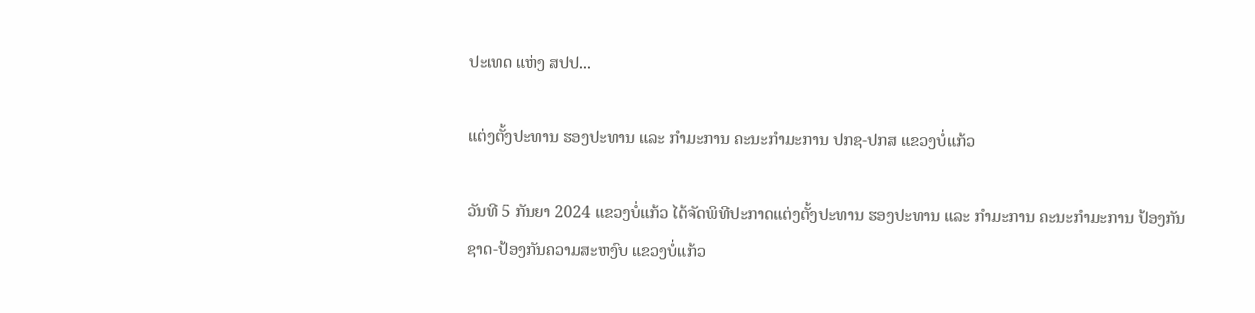ປະເທດ ແຫ່ງ ສປປ...

ແຕ່ງຕັ້ງປະທານ ຮອງປະທານ ແລະ ກຳມະການ ຄະນະກຳມະການ ປກຊ-ປກສ ແຂວງບໍ່ແກ້ວ

ວັນທີ 5 ກັນຍາ 2024 ແຂວງບໍ່ແກ້ວ ໄດ້ຈັດພິທີປະກາດແຕ່ງຕັ້ງປະທານ ຮອງປະທານ ແລະ ກຳມະການ ຄະນະກຳມະການ ປ້ອງກັນຊາດ-ປ້ອງກັນຄວາມສະຫງົບ ແຂວງບໍ່ແກ້ວ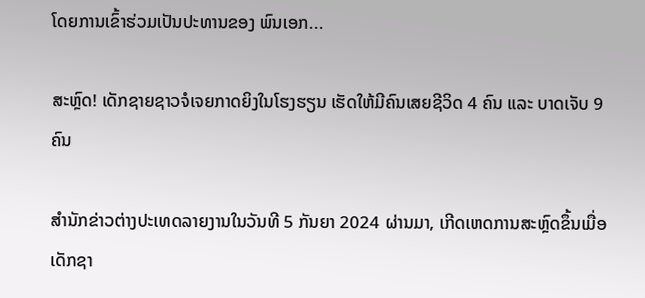ໂດຍການເຂົ້າຮ່ວມເປັນປະທານຂອງ ພົນເອກ...

ສະຫຼົດ! ເດັກຊາຍຊາວຈໍເຈຍກາດຍິງໃນໂຮງຮຽນ ເຮັດໃຫ້ມີຄົນເສຍຊີວິດ 4 ຄົນ ແລະ ບາດເຈັບ 9 ຄົນ

ສຳນັກຂ່າວຕ່າງປະເທດລາຍງານໃນວັນທີ 5 ກັນຍາ 2024 ຜ່ານມາ, ເກີດເຫດການສະຫຼົດຂຶ້ນເມື່ອເດັກຊາ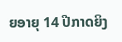ຍອາຍຸ 14 ປີກາດຍິງ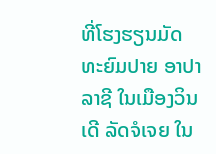ທີ່ໂຮງຮຽນມັດທະຍົມປາຍ ອາປາລາຊີ ໃນເມືອງວິນເດີ ລັດຈໍເຈຍ ໃນ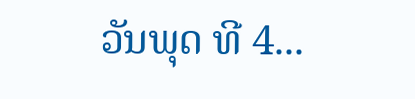ວັນພຸດ ທີ 4...